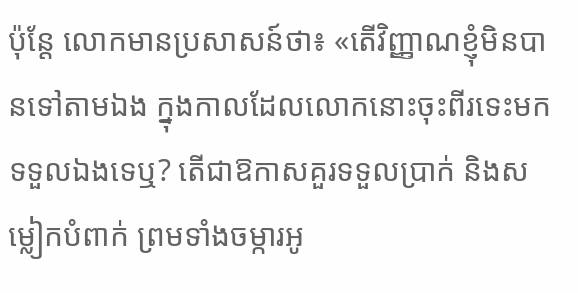ប៉ុន្តែ លោកមានប្រសាសន៍ថា៖ «តើវិញ្ញាណខ្ញុំមិនបានទៅតាមឯង ក្នុងកាលដែលលោកនោះចុះពីរទេះមកទទួលឯងទេឬ? តើជាឱកាសគួរទទួលប្រាក់ និងសម្លៀកបំពាក់ ព្រមទាំងចម្ការអូ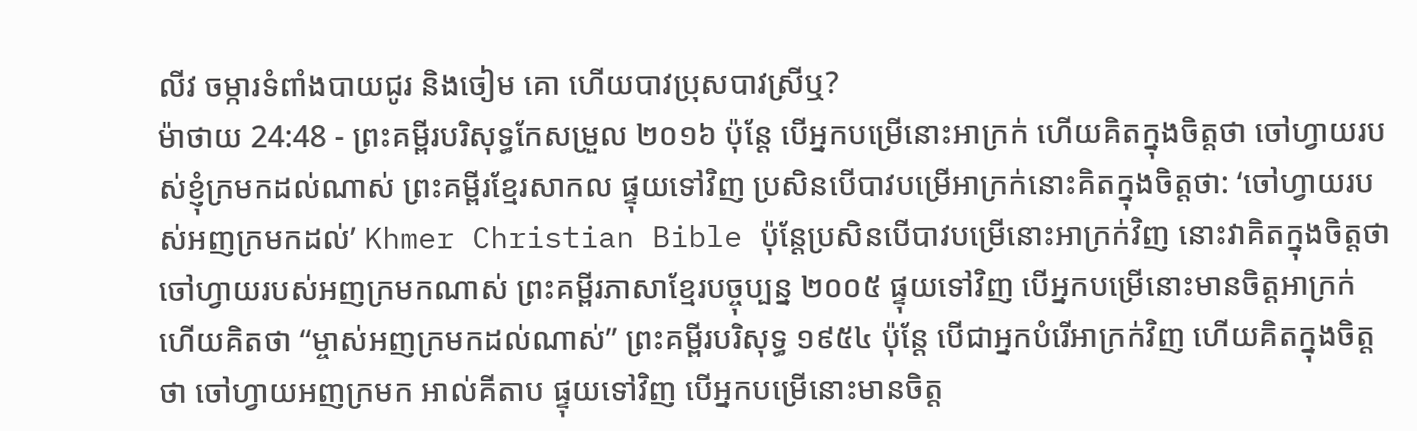លីវ ចម្ការទំពាំងបាយជូរ និងចៀម គោ ហើយបាវប្រុសបាវស្រីឬ?
ម៉ាថាយ 24:48 - ព្រះគម្ពីរបរិសុទ្ធកែសម្រួល ២០១៦ ប៉ុន្តែ បើអ្នកបម្រើនោះអាក្រក់ ហើយគិតក្នុងចិត្តថា ចៅហ្វាយរបស់ខ្ញុំក្រមកដល់ណាស់ ព្រះគម្ពីរខ្មែរសាកល ផ្ទុយទៅវិញ ប្រសិនបើបាវបម្រើអាក្រក់នោះគិតក្នុងចិត្តថា: ‘ចៅហ្វាយរបស់អញក្រមកដល់’ Khmer Christian Bible ប៉ុន្ដែប្រសិនបើបាវបម្រើនោះអាក្រក់វិញ នោះវាគិតក្នុងចិត្ដថា ចៅហ្វាយរបស់អញក្រមកណាស់ ព្រះគម្ពីរភាសាខ្មែរបច្ចុប្បន្ន ២០០៥ ផ្ទុយទៅវិញ បើអ្នកបម្រើនោះមានចិត្តអាក្រក់ ហើយគិតថា “ម្ចាស់អញក្រមកដល់ណាស់” ព្រះគម្ពីរបរិសុទ្ធ ១៩៥៤ ប៉ុន្តែ បើជាអ្នកបំរើអាក្រក់វិញ ហើយគិតក្នុងចិត្តថា ចៅហ្វាយអញក្រមក អាល់គីតាប ផ្ទុយទៅវិញ បើអ្នកបម្រើនោះមានចិត្ដ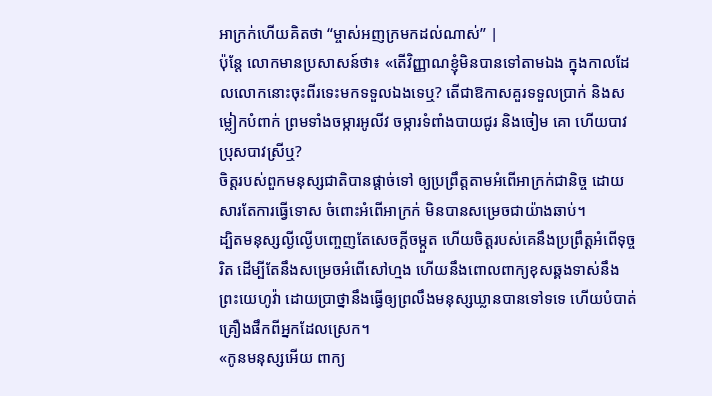អាក្រក់ហើយគិតថា “ម្ចាស់អញក្រមកដល់ណាស់” |
ប៉ុន្តែ លោកមានប្រសាសន៍ថា៖ «តើវិញ្ញាណខ្ញុំមិនបានទៅតាមឯង ក្នុងកាលដែលលោកនោះចុះពីរទេះមកទទួលឯងទេឬ? តើជាឱកាសគួរទទួលប្រាក់ និងសម្លៀកបំពាក់ ព្រមទាំងចម្ការអូលីវ ចម្ការទំពាំងបាយជូរ និងចៀម គោ ហើយបាវប្រុសបាវស្រីឬ?
ចិត្តរបស់ពួកមនុស្សជាតិបានផ្តាច់ទៅ ឲ្យប្រព្រឹត្តតាមអំពើអាក្រក់ជានិច្ច ដោយសារតែការធ្វើទោស ចំពោះអំពើអាក្រក់ មិនបានសម្រេចជាយ៉ាងឆាប់។
ដ្បិតមនុស្សល្ងីល្ងើបញ្ចេញតែសេចក្ដីចម្កួត ហើយចិត្តរបស់គេនឹងប្រព្រឹត្តអំពើទុច្ចរិត ដើម្បីតែនឹងសម្រេចអំពើសៅហ្មង ហើយនឹងពោលពាក្យខុសឆ្គងទាស់នឹងព្រះយេហូវ៉ា ដោយប្រាថ្នានឹងធ្វើឲ្យព្រលឹងមនុស្សឃ្លានបានទៅទទេ ហើយបំបាត់គ្រឿងផឹកពីអ្នកដែលស្រេក។
«កូនមនុស្សអើយ ពាក្យ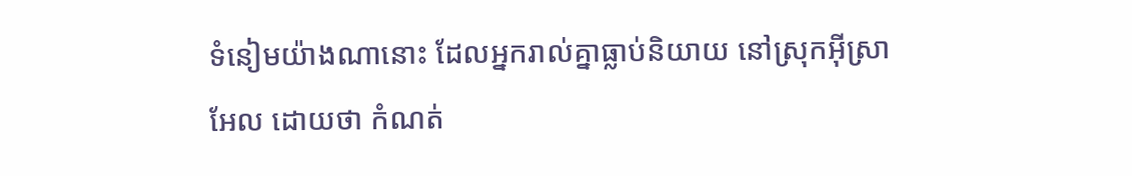ទំនៀមយ៉ាងណានោះ ដែលអ្នករាល់គ្នាធ្លាប់និយាយ នៅស្រុកអ៊ីស្រាអែល ដោយថា កំណត់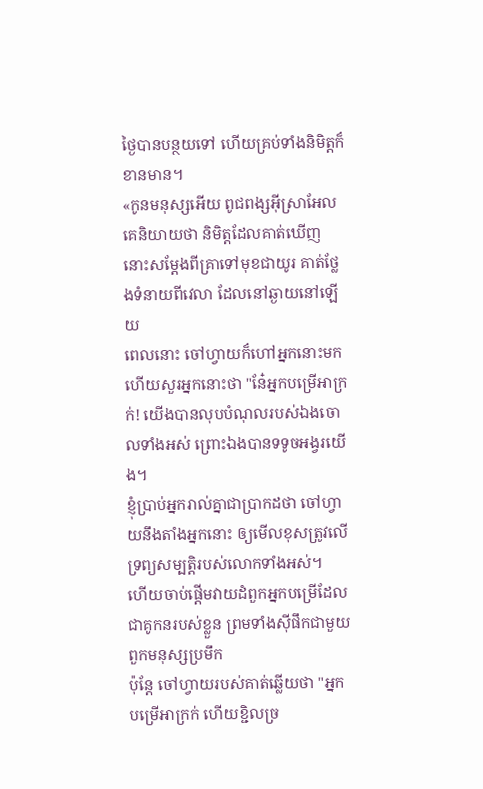ថ្ងៃបានបន្ថយទៅ ហើយគ្រប់ទាំងនិមិត្តក៏ខានមាន។
«កូនមនុស្សអើយ ពូជពង្សអ៊ីស្រាអែល គេនិយាយថា និមិត្តដែលគាត់ឃើញ នោះសម្ដែងពីគ្រាទៅមុខជាយូរ គាត់ថ្លែងទំនាយពីវេលា ដែលនៅឆ្ងាយនៅឡើយ
ពេលនោះ ចៅហ្វាយក៏ហៅអ្នកនោះមក ហើយសួរអ្នកនោះថា "នែ៎អ្នកបម្រើអាក្រក់! យើងបានលុបបំណុលរបស់ឯងចោលទាំងអស់ ព្រោះឯងបានទទូចអង្វរយើង។
ខ្ញុំប្រាប់អ្នករាល់គ្នាជាប្រាកដថា ចៅហ្វាយនឹងតាំងអ្នកនោះ ឲ្យមើលខុសត្រូវលើទ្រព្យសម្បត្តិរបស់លោកទាំងអស់។
ហើយចាប់ផ្ដើមវាយដំពួកអ្នកបម្រើដែលជាគូកនរបស់ខ្លួន ព្រមទាំងស៊ីផឹកជាមួយពួកមនុស្សប្រមឹក
ប៉ុន្តែ ចៅហ្វាយរបស់គាត់ឆ្លើយថា "អ្នកបម្រើអាក្រក់ ហើយខ្ជិលច្រ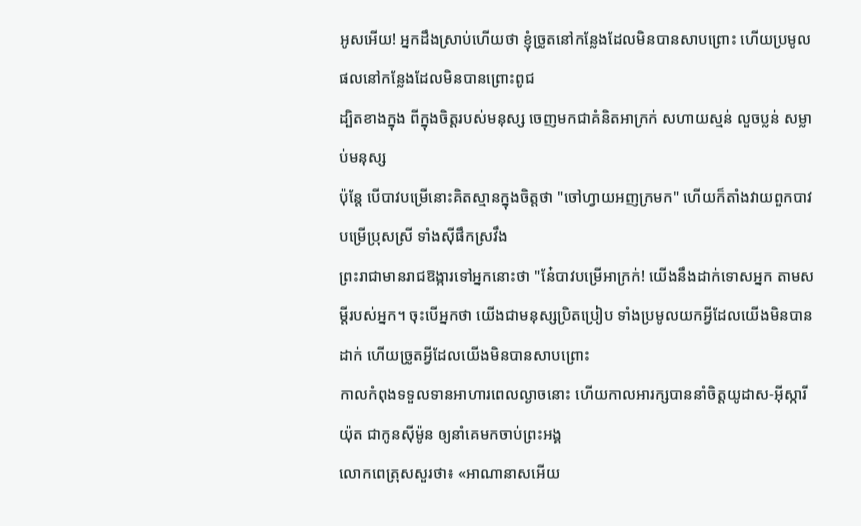អូសអើយ! អ្នកដឹងស្រាប់ហើយថា ខ្ញុំច្រូតនៅកន្លែងដែលមិនបានសាបព្រោះ ហើយប្រមូលផលនៅកន្លែងដែលមិនបានព្រោះពូជ
ដ្បិតខាងក្នុង ពីក្នុងចិត្តរបស់មនុស្ស ចេញមកជាគំនិតអាក្រក់ សហាយស្មន់ លួចប្លន់ សម្លាប់មនុស្ស
ប៉ុន្តែ បើបាវបម្រើនោះគិតស្មានក្នុងចិត្តថា "ចៅហ្វាយអញក្រមក" ហើយក៏តាំងវាយពួកបាវបម្រើប្រុសស្រី ទាំងស៊ីផឹកស្រវឹង
ព្រះរាជាមានរាជឱង្ការទៅអ្នកនោះថា "នែ៎បាវបម្រើអាក្រក់! យើងនឹងដាក់ទោសអ្នក តាមសម្ដីរបស់អ្នក។ ចុះបើអ្នកថា យើងជាមនុស្សប្រិតប្រៀប ទាំងប្រមូលយកអ្វីដែលយើងមិនបានដាក់ ហើយច្រូតអ្វីដែលយើងមិនបានសាបព្រោះ
កាលកំពុងទទួលទានអាហារពេលល្ងាចនោះ ហើយកាលអារក្សបាននាំចិត្តយូដាស-អ៊ីស្ការីយ៉ុត ជាកូនស៊ីម៉ូន ឲ្យនាំគេមកចាប់ព្រះអង្គ
លោកពេត្រុសសួរថា៖ «អាណានាសអើយ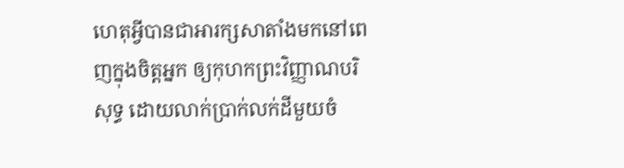ហេតុអ្វីបានជាអារក្សសាតាំងមកនៅពេញក្នុងចិត្តអ្នក ឲ្យកុហកព្រះវិញ្ញាណបរិសុទ្ធ ដោយលាក់ប្រាក់លក់ដីមួយចំ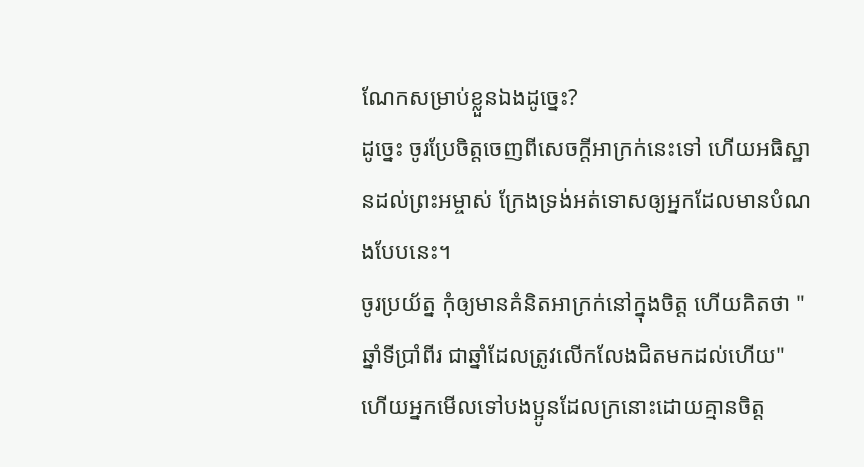ណែកសម្រាប់ខ្លួនឯងដូច្នេះ?
ដូច្នេះ ចូរប្រែចិត្តចេញពីសេចក្តីអាក្រក់នេះទៅ ហើយអធិស្ឋានដល់ព្រះអម្ចាស់ ក្រែងទ្រង់អត់ទោសឲ្យអ្នកដែលមានបំណងបែបនេះ។
ចូរប្រយ័ត្ន កុំឲ្យមានគំនិតអាក្រក់នៅក្នុងចិត្ត ហើយគិតថា "ឆ្នាំទីប្រាំពីរ ជាឆ្នាំដែលត្រូវលើកលែងជិតមកដល់ហើយ" ហើយអ្នកមើលទៅបងប្អូនដែលក្រនោះដោយគ្មានចិត្ត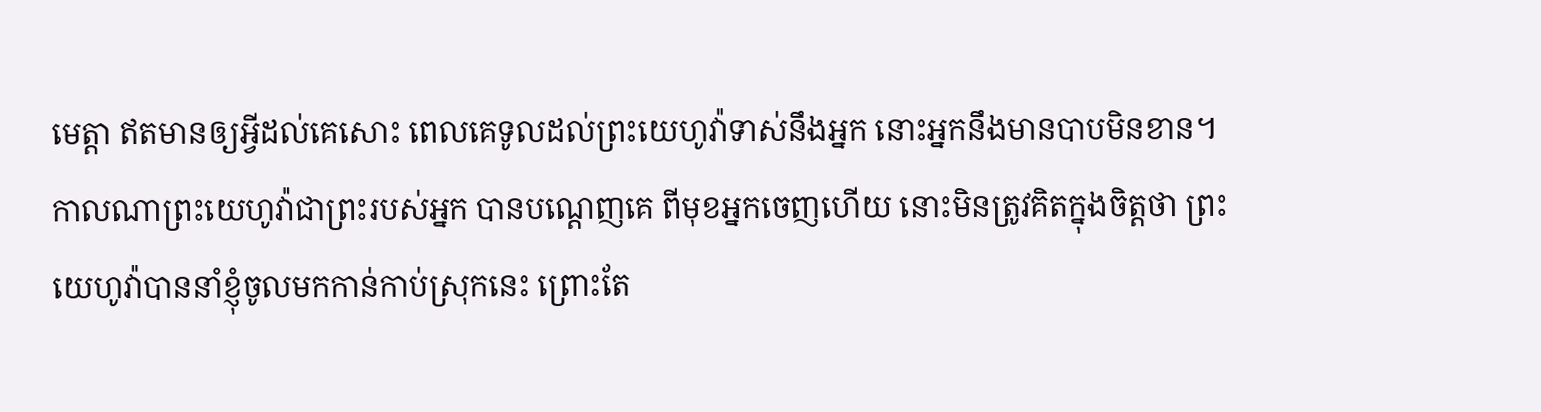មេត្ដា ឥតមានឲ្យអ្វីដល់គេសោះ ពេលគេទូលដល់ព្រះយេហូវ៉ាទាស់នឹងអ្នក នោះអ្នកនឹងមានបាបមិនខាន។
កាលណាព្រះយេហូវ៉ាជាព្រះរបស់អ្នក បានបណ្តេញគេ ពីមុខអ្នកចេញហើយ នោះមិនត្រូវគិតក្នុងចិត្តថា ព្រះយេហូវ៉ាបាននាំខ្ញុំចូលមកកាន់កាប់ស្រុកនេះ ព្រោះតែ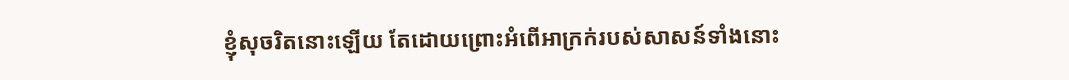ខ្ញុំសុចរិតនោះឡើយ តែដោយព្រោះអំពើអាក្រក់របស់សាសន៍ទាំងនោះ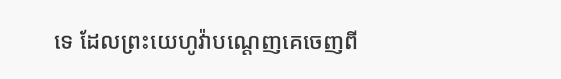ទេ ដែលព្រះយេហូវ៉ាបណ្តេញគេចេញពី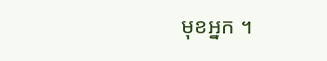មុខអ្នក ។